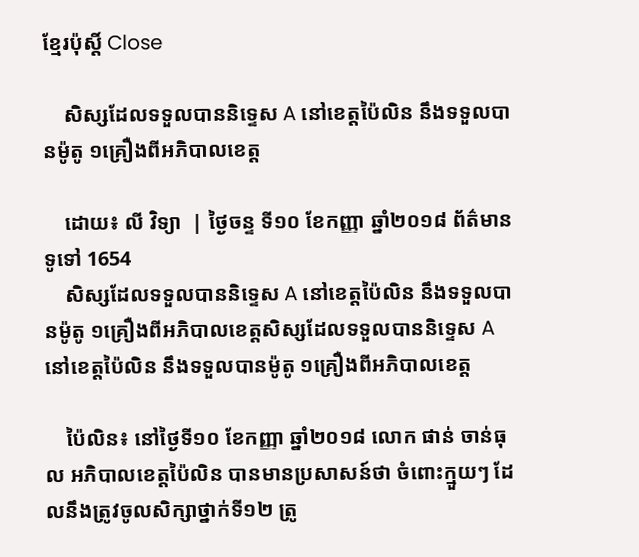ខ្មែរប៉ុស្ដិ៍ Close

    សិស្សដែលទទួលបាននិទ្ទេស A នៅខេត្តប៉ៃលិន នឹងទទួលបានម៉ូតូ ១គ្រឿងពីអភិបាលខេត្ត

    ដោយ៖ លី វិទ្យា  | ថ្ងៃចន្ទ ទី១០ ខែកញ្ញា ឆ្នាំ២០១៨ ព័ត៌មានទូទៅ 1654
    សិស្សដែលទទួលបាននិទ្ទេស A នៅខេត្តប៉ៃលិន នឹងទទួលបានម៉ូតូ ១គ្រឿងពីអភិបាលខេត្តសិស្សដែលទទួលបាននិទ្ទេស A នៅខេត្តប៉ៃលិន នឹងទទួលបានម៉ូតូ ១គ្រឿងពីអភិបាលខេត្ត

    ប៉ៃលិន៖ នៅថ្ងៃទី១០ ខែកញ្ញា ឆ្នាំ២០១៨ លោក ផាន់ ចាន់ធុល អភិបាលខេត្តប៉ៃលិន បានមានប្រសាសន៍ថា ចំពោះក្មួយៗ ដែលនឹងត្រូវចូលសិក្សាថ្នាក់ទី១២ ត្រូ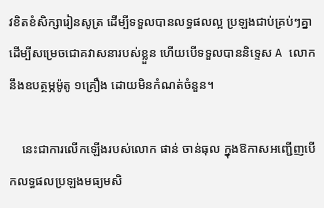វខិតខំសិក្សារៀនសូត្រ ដើម្បីទទួលបានលទ្ធផលល្អ ប្រឡងជាប់គ្រប់ៗគ្នា ដើម្បីសម្រេចជោគវាសនារបស់ខ្លួន ហើយបើទទួលបាននិទ្ទេស A លោកនឹងឧបត្ថម្ភម៉ូតូ ១គ្រឿង ដោយមិនកំណត់ចំនួន។

    នេះជាការលើកឡើងរបស់លោក ផាន់ ចាន់ធុល ក្នុងឱកាសអញ្ជើញបើកលទ្ធផលប្រឡងមធ្យមសិ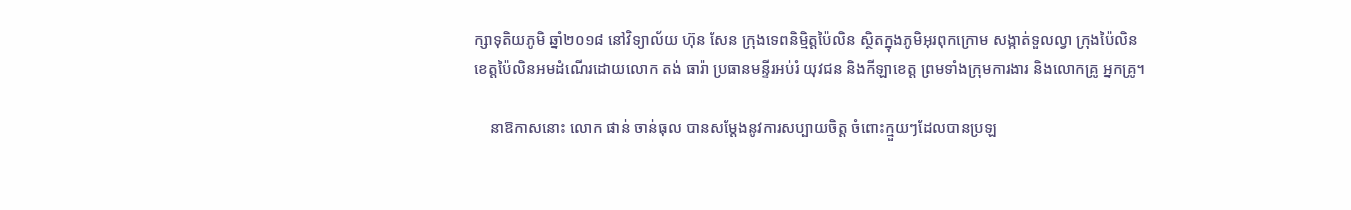ក្សាទុតិយភូមិ ឆ្នាំ២០១៨ នៅវិទ្យាល័យ ហ៊ុន សែន ក្រុងទេពនិម្មិត្តប៉ៃលិន ស្ថិតក្នុងភូមិអុរពុកក្រោម សង្កាត់ទួលល្វា ក្រុងប៉ៃលិន ខេត្តប៉ៃលិនអមដំណើរដោយលោក តង់ ធារ៉ា ប្រធានមន្ទីរអប់រំ យុវជន និងកីឡាខេត្ត ព្រមទាំងក្រុមការងារ និងលោកគ្រូ អ្នកគ្រូ។

    នាឱកាសនោះ លោក ផាន់ ចាន់ធុល បានសម្តែងនូវការសប្បាយចិត្ត ចំពោះក្មួយៗដែលបានប្រឡ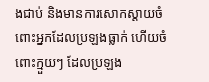ងជាប់ និងមានការសោកស្តាយចំពោះអ្នកដែលប្រឡងធ្លាក់ ហើយចំពោះក្មួយៗ ដែលប្រឡង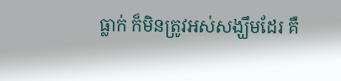ធ្លាក់ ក៏មិនត្រូវអស់សង្ឃឹមដែរ គឺ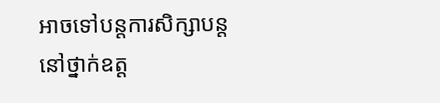អាចទៅបន្តការសិក្សាបន្តនៅថ្នាក់ឧត្ត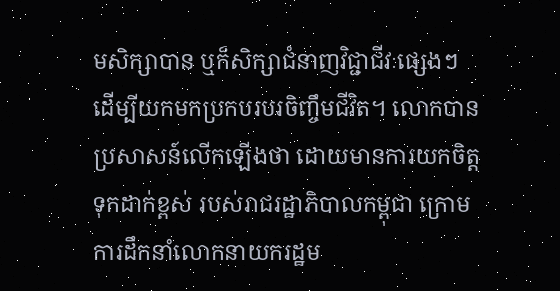មសិក្សាបាន ឬក៏សិក្សាជំនាញវិជ្ជាជីវៈផ្សេងៗ ដើម្បីយកមកប្រកបរបរចិញ្ចឹមជីវិត។ លោកបានប្រសាសន៍លើកឡើងថា ដោយមានការយកចិត្តទុកដាក់ខ្ពស់ របស់រាជរដ្ឋាភិបាលកម្ពុជា ក្រោមការដឹកនាំលោកនាយករដ្ឋម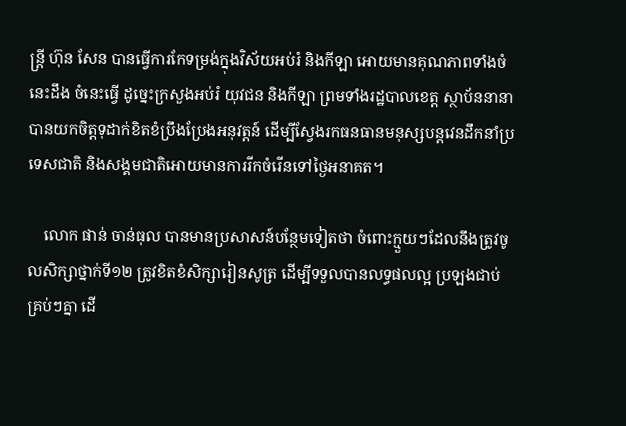ន្ត្រី ហ៊ុន សែន បានធ្វើការកែទម្រង់ក្នុងវិស័យអប់រំ និងកីឡា អោយមានគុណភាពទាំងចំនេះដឹង ចំនេះធ្វើ ដូច្នេះក្រសួងអប់រំ យុវជន និងកីឡា ព្រមទាំងរដ្ឋបាលខេត្ត ស្ថាប័ននានា បានយកចិត្តទុដាក់ខិតខំប្រឹងប្រែងអនុវត្តន៍ ដើម្បីស្វែងរកធនធានមនុស្សបន្តវេនដឹកនាំប្រទេសជាតិ និងសង្គមជាតិអោយមានការរីកចំរើនទៅថ្ងៃអនាគត។

    លោក ផាន់ ចាន់ធុល បានមានប្រសាសន៍បន្ថែមទៀតថា ចំពោះក្មួយៗដែលនឹងត្រូវចូលសិក្សាថ្នាក់ទី១២ ត្រូវខិតខំសិក្សារៀនសូត្រ ដើម្បីទទួលបានលទ្ធផលល្អ ប្រឡងជាប់គ្រប់ៗគ្នា ដើ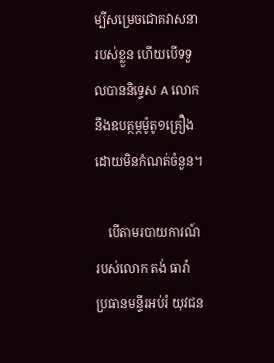ម្បីសម្រេចជោគវាសនារបស់ខ្លួន ហើយបើទទួលបាននិទ្ទេស A លោកនឹងឧបត្ថម្ភម៉ូតូ១គ្រឿង ដោយមិនកំណត់ចំនួន។

    បើតាមរបាយការណ៍របស់លោក តង់ ធារ៉ា ប្រធានមន្ទីរអប់រំ យុវជន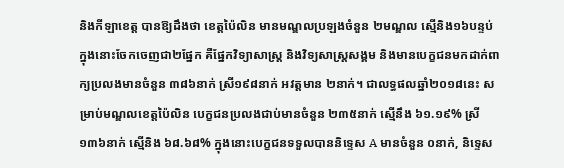និងកីឡាខេត្ត បានឱ្យដឹងថា ខេត្តប៉ៃលិន មានមណ្ឌលប្រឡងចំនួន ២មណ្ឌល ស្មើនិង១៦បន្ទប់ ក្នុងនោះចែកចេញជា២ផ្នែក គឺផ្នែកវិទ្យាសាស្ត្រ និងវិទ្យសាស្ត្រសង្គម និងមានបេក្ខជនមកដាក់ពាក្យប្រលងមានចំនួន ៣៨៦នាក់ ស្រី១៩៨នាក់ អវត្តមាន ២នាក់។ ជាលទ្ធផលឆ្នាំ២០១៨នេះ សម្រាប់មណ្ឌលខេត្តប៉ៃលិន បេក្ខជនប្រលងជាប់មានចំនួន ២៣៥នាក់ ស្មើនឹង ៦១.១៩% ស្រី ១៣៦នាក់ ស្មើនិង ៦៨.៦៨% ក្នុងនោះបេក្ខជនទទួលបាននិទ្ទេស A មានចំនួន ០នាក់, និទ្ទេស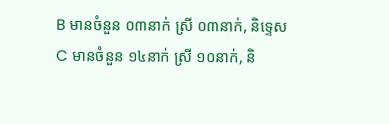B មានចំនួន ០៣នាក់ ស្រី ០៣នាក់, និទ្ទេសC មានចំនួន ១៤នាក់ ស្រី ១០នាក់, និ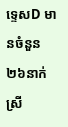ទ្ទេសD មានចំនួន ២៦នាក់ ស្រី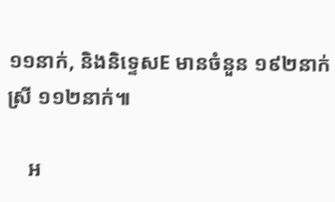១១នាក់, និងនិទ្ទេសE មានចំនួន ១៩២នាក់ ស្រី ១១២នាក់៕

    អ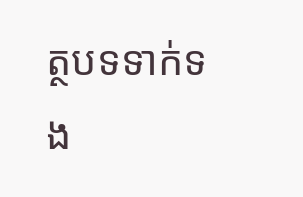ត្ថបទទាក់ទង